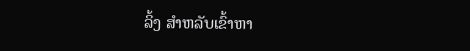ລິ້ງ ສຳຫລັບເຂົ້າຫາ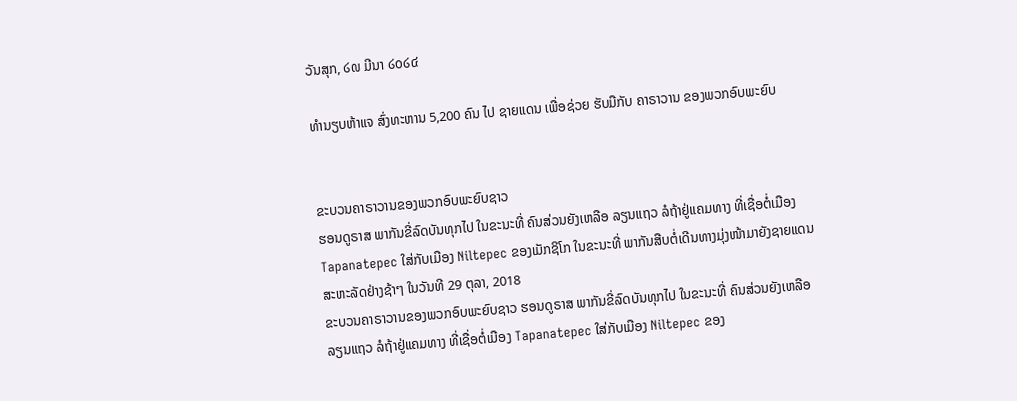ວັນສຸກ, ໒໙ ມີນາ ໒໐໒໔

ທໍານຽບຫ້າແຈ ສົ່ງທະຫານ 5,200 ຄົນ ໄປ ຊາຍແດນ ເພື່ອຊ່ວຍ ຮັບມືກັບ ຄາຣາວານ ຂອງພວກອົບພະຍົບ


ຂະບວນຄາຣາວານຂອງພວກອົບພະຍົບຊາວ
ຮອນດູຣາສ ພາກັນຂີ່ລົດບັນທຸກໄປ ໃນຂະນະທີ່ ຄົນສ່ວນຍັງເຫລືອ ລຽນແຖວ ລໍຖ້າຢູ່ແຄມທາງ ທີ່ເຊື່ອຕໍ່ເມືອງ Tapanatepec ໃສ່ກັບເມືອງ Niltepec ຂອງເມັກຊິໂກ ໃນຂະນະທີ່ ພາກັນສືບຕໍ່ເດີນທາງມຸ່ງໜ້າມາຍັງຊາຍແດນສະຫະລັດຢ່າງຊ້າໆ ໃນວັນທີ 29 ຕຸລາ, 2018
ຂະບວນຄາຣາວານຂອງພວກອົບພະຍົບຊາວ ຮອນດູຣາສ ພາກັນຂີ່ລົດບັນທຸກໄປ ໃນຂະນະທີ່ ຄົນສ່ວນຍັງເຫລືອ ລຽນແຖວ ລໍຖ້າຢູ່ແຄມທາງ ທີ່ເຊື່ອຕໍ່ເມືອງ Tapanatepec ໃສ່ກັບເມືອງ Niltepec ຂອງ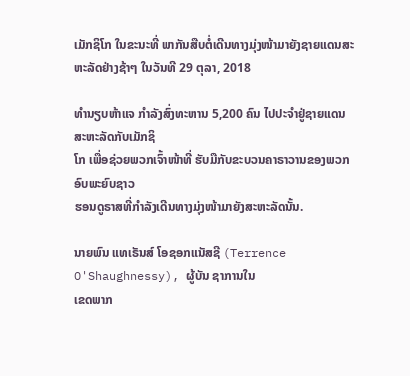ເມັກຊິໂກ ໃນຂະນະທີ່ ພາກັນສືບຕໍ່ເດີນທາງມຸ່ງໜ້າມາຍັງຊາຍແດນສະຫະລັດຢ່າງຊ້າໆ ໃນວັນທີ 29 ຕຸລາ, 2018

ທໍານຽບຫ້າແຈ ກໍາລັງສົ່ງທະຫານ 5,200 ຄົນ ໄປປະຈໍາຢູ່ຊາຍແດນສະຫະລັດກັບເມັກຊິ
ໂກ ເພື່ອຊ່ວຍພວກເຈົ້າໜ້າທີ່ ຮັບມືກັບຂະບວນຄາຣາວານຂອງພວກ ອົບພະຍົບຊາວ
ຮອນດູຣາສທີ່ກຳລັງເດີນທາງມຸ່ງໜ້າມາຍັງສະຫະລັດນັ້ນ.

ນາຍພົນ ແທເຣັນສ໌ ໂອຊອກແນັສຊີ (Terrence O'Shaughnessy), ຜູ້ບັນ ຊາການໃນ
ເຂດພາກ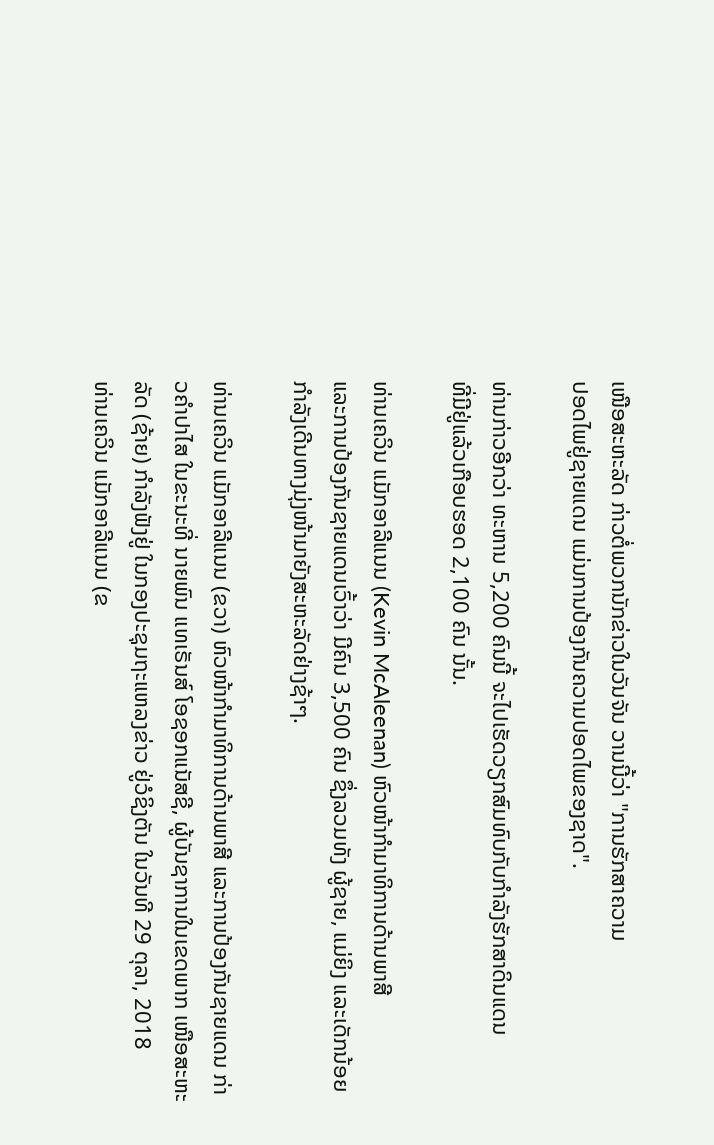ເໜືອສະຫະລັດ ກ່າວຕໍ່ພວກນັກຂ່າວໃນວັນຈັນ ວານນີ້ວ່າ "ການຮັກສາຄວາມ
ປອດໄພຢູ່ຊາຍແດນ ແມ່ນການປ້ອງກັນຄວາມປອດໄພຂອງຊາດ".

ທ່ານກ່າວອີກວ່າ ທະຫານ 5,200 ຄົນນີ້ ຈະໄປເຮັດວຽກສົມທົບກັບກຳລັງຮັກສາດິນແດນ
ທີ່ມີຢູ່ແລ້ວເກືອບຮອດ 2,100 ຄົນ ນັ້ນ.

ທ່ານເຄວິນ ແມັກອາລີແນນ (Kevin McAleenan) ຫົວໜ້າກໍາມາທິການດ້ານພາສີ
ແລະການປ້ອງກັນຊາຍແດນເວົ້າວ່າ ມີຄົນ 3,500 ຄົນ ຊຶ່ງລວມທັງ ຜູ້ຊາຍ, ແມ່ຍິງ ແລະເດັກນ້ອຍກໍາລັງເດີນທາງມຸ່ງໜ້າມາຍັງສະຫະລັດຢ່າງຊ້າໆ.

ທ່ານເຄວິນ ແມັກອາລີແນນ (ຂວາ) ຫົວໜ້າກໍາມາທິການດ້ານພາສີ ແລະການປ້ອງກັນຊາຍແດນ ກ່າວຄໍາປາໄສ ໃນຂະນະທີ່ ນາຍພົນ ແທເຣັນສ໌ ໂອຊອກແນັສຊີ, ຜູ້ບັນຊາການໃນເຂດພາກ ເໜືອສະຫະລັດ (ຊ້າຍ) ກໍາລັງຟັງຢູ່ ໃນກອງປະຊຸມຖະແຫລງຂ່າວ ຢູ່ວໍຊິງຕັນ ໃນວັນທີ 29 ຕຸລາ, 2018
ທ່ານເຄວິນ ແມັກອາລີແນນ (ຂ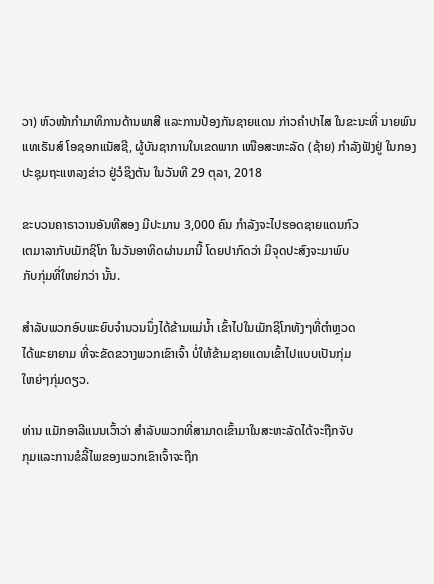ວາ) ຫົວໜ້າກໍາມາທິການດ້ານພາສີ ແລະການປ້ອງກັນຊາຍແດນ ກ່າວຄໍາປາໄສ ໃນຂະນະທີ່ ນາຍພົນ ແທເຣັນສ໌ ໂອຊອກແນັສຊີ, ຜູ້ບັນຊາການໃນເຂດພາກ ເໜືອສະຫະລັດ (ຊ້າຍ) ກໍາລັງຟັງຢູ່ ໃນກອງປະຊຸມຖະແຫລງຂ່າວ ຢູ່ວໍຊິງຕັນ ໃນວັນທີ 29 ຕຸລາ, 2018

ຂະບວນຄາຣາວານອັນທີສອງ ມີປະມານ 3,000 ຄົນ ກໍາລັງຈະໄປຮອດຊາຍແດນກົວ
ເຕມາລາກັບເມັກຊິໂກ ໃນວັນອາທິດຜ່ານມານີ້ ໂດຍປາກົດວ່າ ມີຈຸດປະສົງຈະມາພົບ
ກັບກຸ່ມທີ່ໃຫຍ່ກວ່າ ນັ້ນ.

ສຳລັບພວກອົບພະຍົບຈຳນວນນຶ່ງໄດ້ຂ້າມແມ່ນ້ຳ ເຂົ້າໄປໃນເມັກຊິໂກທັງໆທີ່ຕຳຫຼວດ
ໄດ້ພະຍາຍາມ ທີ່ຈະຂັດຂວາງພວກເຂົາເຈົ້າ ບໍ່ໃຫ້ຂ້າມຊາຍແດນເຂົ້າໄປແບບເປັນກຸ່ມ
ໃຫຍ່ໆກຸ່ມດຽວ.

ທ່ານ ແມັກອາລີແນນເວົ້າວ່າ ສໍາລັບພວກທີ່ສາມາດເຂົ້າມາໃນສະຫະລັດໄດ້ຈະຖືກຈັບ
ກຸມແລະການຂໍລີ້ໄພຂອງພວກເຂົາເຈົ້າຈະຖືກ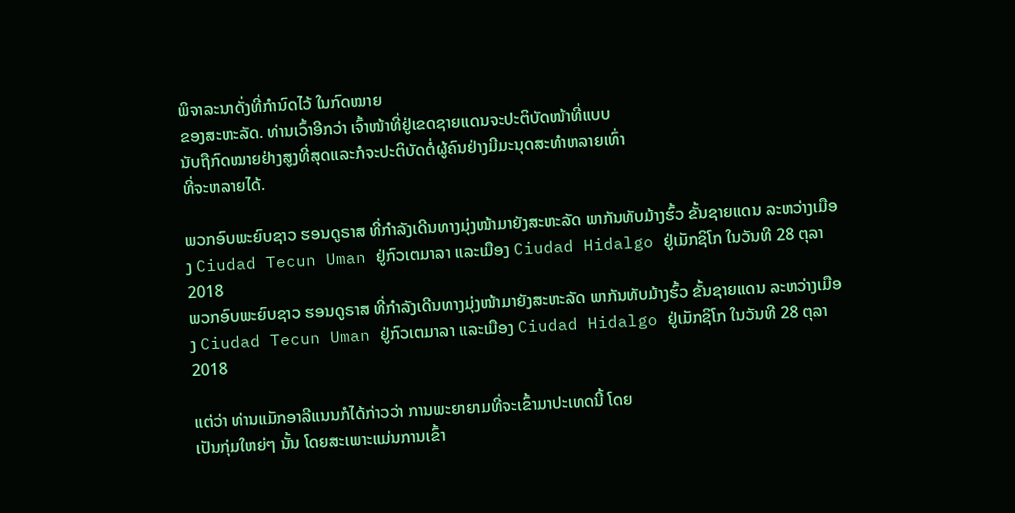ພິຈາລະນາດັ່ງທີ່ກໍານົດໄວ້ ໃນກົດໝາຍ
ຂອງສະຫະລັດ. ທ່ານເວົ້າອີກວ່າ ເຈົ້າໜ້າທີ່ຢູ່ເຂດຊາຍແດນຈະປະຕິບັດໜ້າທີ່ແບບ
ນັບຖືກົດໝາຍຢ່າງສູງທີ່ສຸດແລະກໍຈະປະຕິບັດຕໍ່ຜູ້ຄົນຢ່າງມີມະນຸດສະທໍາຫລາຍເທົ່າ
ທີ່ຈະຫລາຍໄດ້.

ພວກອົບພະຍົບຊາວ ຮອນດູຣາສ ທີ່ກຳລັງເດີນທາງມຸ່ງໜ້າມາຍັງສະຫະລັດ ພາກັນທັບມ້າງຮົ້ວ ຂັ້ນຊາຍແດນ ລະຫວ່າງເມືອງ Ciudad Tecun Uman ຢູ່ກົວເຕມາລາ ແລະເມືອງ Ciudad Hidalgo ຢູ່ເມັກຊິໂກ ໃນວັນທີ 28 ຕຸລາ 2018
ພວກອົບພະຍົບຊາວ ຮອນດູຣາສ ທີ່ກຳລັງເດີນທາງມຸ່ງໜ້າມາຍັງສະຫະລັດ ພາກັນທັບມ້າງຮົ້ວ ຂັ້ນຊາຍແດນ ລະຫວ່າງເມືອງ Ciudad Tecun Uman ຢູ່ກົວເຕມາລາ ແລະເມືອງ Ciudad Hidalgo ຢູ່ເມັກຊິໂກ ໃນວັນທີ 28 ຕຸລາ 2018

ແຕ່ວ່າ ທ່ານແມັກອາລີແນນກໍໄດ້ກ່າວວ່າ ການພະຍາຍາມທີ່ຈະເຂົ້າມາປະເທດນີ້ ໂດຍ
ເປັນກຸ່ມໃຫຍ່ໆ ນັ້ນ ໂດຍສະເພາະແມ່ນການເຂົ້າ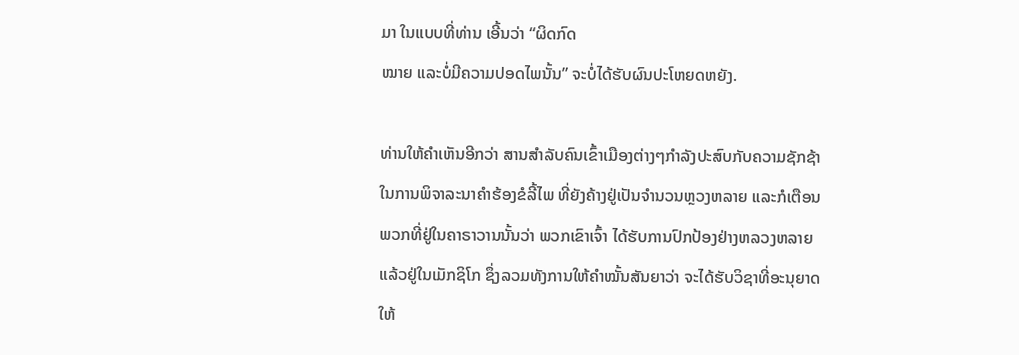ມາ ໃນແບບທີ່ທ່ານ ເອີ້ນວ່າ “ຜິດກົດ
ໝາຍ ແລະບໍ່ມີຄວາມປອດໄພນັ້ນ” ຈະບໍ່ໄດ້ຮັບຜົນປະໂຫຍດຫຍັງ.

ທ່ານໃຫ້ຄໍາເຫັນອີກວ່າ ສານສໍາລັບຄົນເຂົ້າເມືອງຕ່າງໆກໍາລັງປະສົບກັບຄວາມຊັກຊ້າ
ໃນການພິຈາລະນາຄໍາຮ້ອງຂໍລີ້ໄພ ທີ່ຍັງຄ້າງຢູ່ເປັນຈໍານວນຫຼວງຫລາຍ ແລະກໍເຕືອນ
ພວກທີ່ຢູ່ໃນຄາຣາວານນັ້ນວ່າ ພວກເຂົາເຈົ້າ ໄດ້ຮັບການປົກປ້ອງຢ່າງຫລວງຫລາຍ
ແລ້ວຢູ່ໃນເມັກຊິໂກ ຊຶ່ງລວມທັງການໃຫ້ຄໍາໝັ້ນສັນຍາວ່າ ຈະໄດ້ຮັບວິຊາທີ່ອະນຸຍາດ
ໃຫ້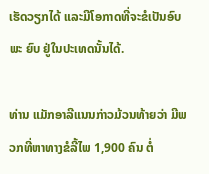ເຮັດວຽກໄດ້ ແລະມີໂອກາດທີ່ຈະຂໍເປັນອົບພະ ຍົບ ຢູ່ໃນປະເທດນັ້ນໄດ້.

ທ່ານ ແມັກອາລີແນນກ່າວມ້ວນທ້າຍວ່າ ມີພວກທີ່ຫາທາງຂໍລີ້ໄພ 1,900 ຄົນ ຕໍ່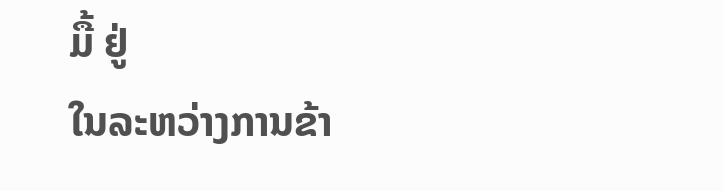ມື້ ຢູ່
ໃນລະຫວ່າງການຂ້າ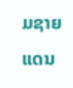ມຊາຍແດນ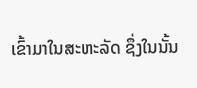ເຂົ້າມາໃນສະຫະລັດ ຊຶ່ງໃນນັ້ນ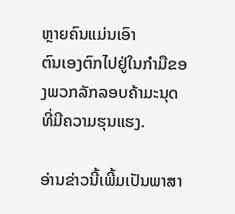ຫຼາຍຄົນແມ່ນເອົາ
ຕົນເອງຕົກໄປຢູ່ໃນກໍາມືຂອງພວກລັກລອບຄ້າມະນຸດທີ່ມີຄວາມຮຸນແຮງ.

ອ່ານຂ່າວນີ້ເພີ້ມເປັນພາສາ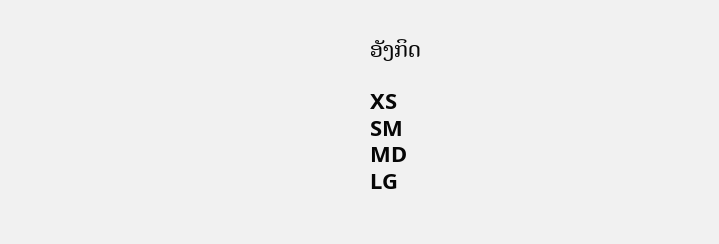ອັງກິດ

XS
SM
MD
LG